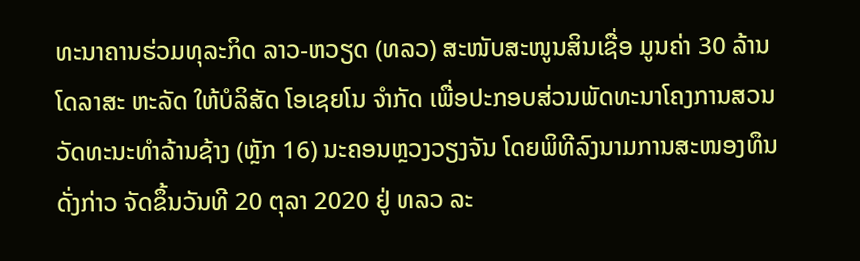ທະນາຄານຮ່ວມທຸລະກິດ ລາວ-ຫວຽດ (ທລວ) ສະໜັບສະໜູນສິນເຊື່ອ ມູນຄ່າ 30 ລ້ານໂດລາສະ ຫະລັດ ໃຫ້ບໍລິສັດ ໂອເຊຍໂນ ຈຳກັດ ເພື່ອປະກອບສ່ວນພັດທະນາໂຄງການສວນວັດທະນະທຳລ້ານຊ້າງ (ຫຼັກ 16) ນະຄອນຫຼວງວຽງຈັນ ໂດຍພິທີລົງນາມການສະໜອງທຶນດັ່ງກ່າວ ຈັດຂຶ້ນວັນທີ 20 ຕຸລາ 2020 ຢູ່ ທລວ ລະ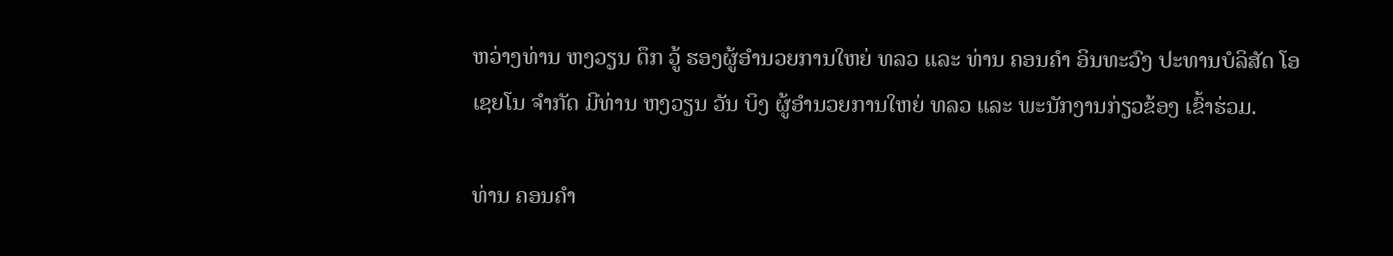ຫວ່າງທ່ານ ຫງວຽນ ດຶກ ວູ້ ຮອງຜູ້ອຳນວຍການໃຫຍ່ ທລວ ແລະ ທ່ານ ຄອນຄຳ ອິນທະວົງ ປະທານບໍລິສັດ ໂອເຊຍໂນ ຈຳກັດ ມີທ່ານ ຫງວຽນ ວັນ ບິງ ຜູ້ອຳນວຍການໃຫຍ່ ທລວ ແລະ ພະນັກງານກ່ຽວຂ້ອງ ເຂົ້າຮ່ວມ.

ທ່ານ ຄອນຄຳ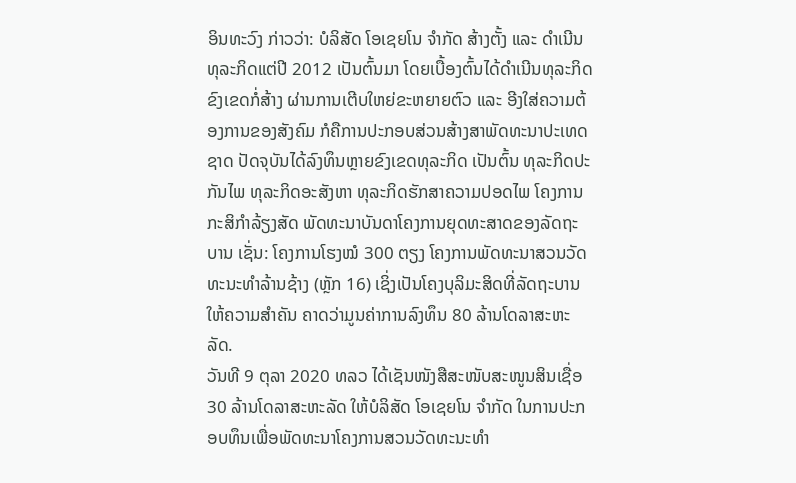ອິນທະວົງ ກ່າວວ່າ: ບໍລິສັດ ໂອເຊຍໂນ ຈຳກັດ ສ້າງຕັ້ງ ແລະ ດຳເນີນທຸລະກິດແຕ່ປີ 2012 ເປັນຕົ້ນມາ ໂດຍເບື້ອງຕົ້ນໄດ້ດຳເນີນທຸລະກິດຂົງເຂດກໍ່ສ້າງ ຜ່ານການເຕີບໃຫຍ່ຂະຫຍາຍຕົວ ແລະ ອີງໃສ່ຄວາມຕ້ອງການຂອງສັງຄົມ ກໍຄືການປະກອບສ່ວນສ້າງສາພັດທະນາປະເທດຊາດ ປັດຈຸບັນໄດ້ລົງທຶນຫຼາຍຂົງເຂດທຸລະກິດ ເປັນຕົ້ນ ທຸລະກິດປະກັນໄພ ທຸລະກິດອະສັງຫາ ທຸລະກິດຮັກສາຄວາມປອດໄພ ໂຄງການກະສິກຳລ້ຽງສັດ ພັດທະນາບັນດາໂຄງການຍຸດທະສາດຂອງລັດຖະບານ ເຊັ່ນ: ໂຄງການໂຮງໝໍ 300 ຕຽງ ໂຄງການພັດທະນາສວນວັດທະນະທຳລ້ານຊ້າງ (ຫຼັກ 16) ເຊິ່ງເປັນໂຄງບຸລິມະສິດທີ່ລັດຖະບານໃຫ້ຄວາມສຳຄັນ ຄາດວ່າມູນຄ່າການລົງທຶນ 80 ລ້ານໂດລາສະຫະລັດ.
ວັນທີ 9 ຕຸລາ 2020 ທລວ ໄດ້ເຊັນໜັງສືສະໜັບສະໜູນສິນເຊື່ອ 30 ລ້ານໂດລາສະຫະລັດ ໃຫ້ບໍລິສັດ ໂອເຊຍໂນ ຈຳກັດ ໃນການປະກອບທຶນເພື່ອພັດທະນາໂຄງການສວນວັດທະນະທຳ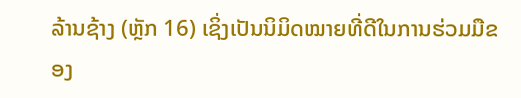ລ້ານຊ້າງ (ຫຼັກ 16) ເຊິ່ງເປັນນິມິດໝາຍທີ່ດີໃນການຮ່ວມມືຂອງ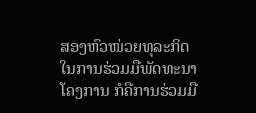ສອງຫົວໜ່ວຍທຸລະກິດ ໃນການຮ່ວມມືພັດທະນາໂຄງການ ກໍຄືການຮ່ວມມື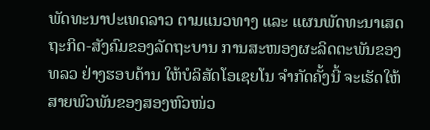ພັດທະນາປະເທດລາວ ຕາມແນວທາງ ແລະ ແຜນພັດທະນາເສດຖະກິດ-ສັງຄົມຂອງລັດຖະບານ ການສະໜອງຜະລິດຕະພັນຂອງ ທລວ ຢ່າງຮອບດ້ານ ໃຫ້ບໍລິສັດໂອເຊຍໂນ ຈຳກັດຄັ້ງນີ້ ຈະເຮັດໃຫ້ສາຍພົວພັນຂອງສອງຫົວໜ່ວ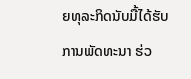ຍທຸລະກິດນັບມື້ໄດ້ຮັບການພັດທະນາ ຮ່ວ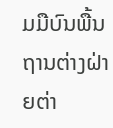ມມືບົນພື້ນຖານຕ່າງຝ່າຍຕ່າ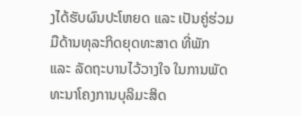ງໄດ້ຮັບຜົນປະໂຫຍດ ແລະ ເປັນຄູ່ຮ່ວມມືດ້ານທຸລະກິດຍຸດທະສາດ ທີ່ພັກ ແລະ ລັດຖະບານໄວ້ວາງໃຈ ໃນການພັດທະນາໂຄງການບຸລິມະສິດ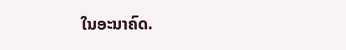ໃນອະນາຄົດ.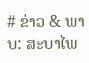# ຂ່າວ & ພາບ: ສະບາໄພ